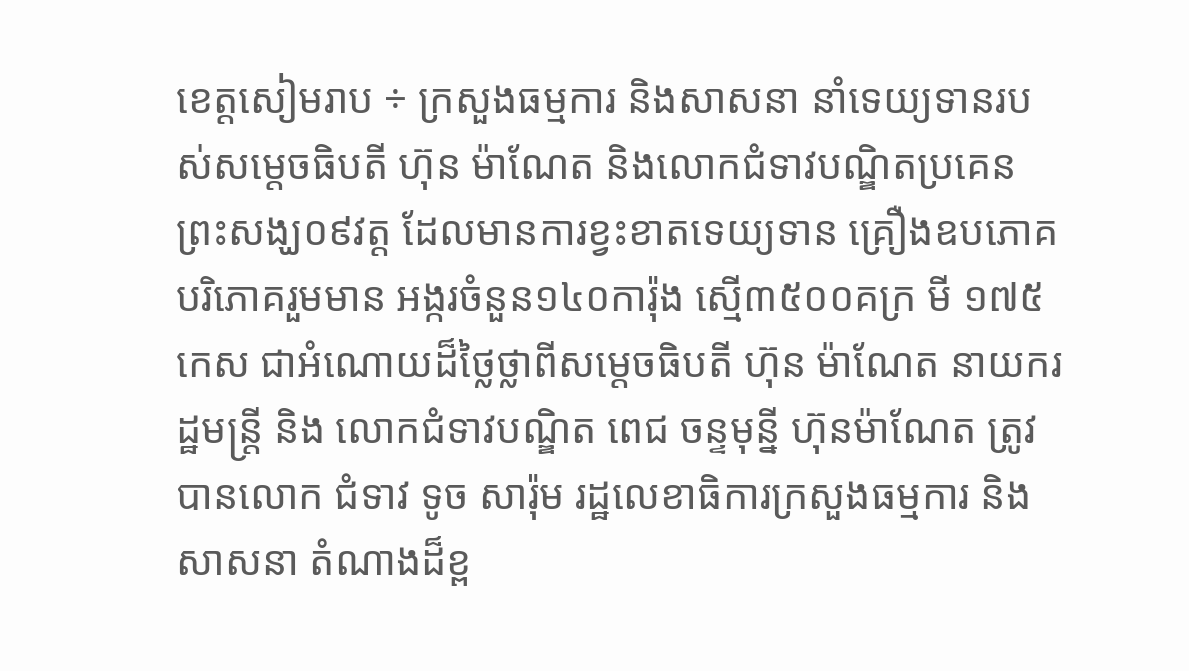ខេត្តសៀមរាប ÷ ក្រសួងធម្មការ និងសាសនា នាំទេយ្យទានរបស់សម្តេចធិបតី ហ៊ុន ម៉ាណែត និងលោកជំទាវបណ្ឌិតប្រគេនព្រះសង្ឃ០៩វត្ត ដែលមានការខ្វះខាតទេយ្យទាន គ្រឿងឧបភោគបរិភោគរួមមាន អង្ករចំនួន១៤០ការ៉ុង ស្មើ៣៥០០គក្រ មី ១៧៥កេស ជាអំណោយដ៏ថ្លៃថ្លាពីសម្តេចធិបតី ហ៊ុន ម៉ាណែត នាយករដ្ឋមន្ត្រី និង លោកជំទាវបណ្ឌិត ពេជ ចន្ទមុន្នី ហ៊ុនម៉ាណែត ត្រូវបានលោក ជំទាវ ទូច សារ៉ុម រដ្ឋលេខាធិការក្រសួងធម្មការ និង សាសនា តំណាងដ៏ខ្ព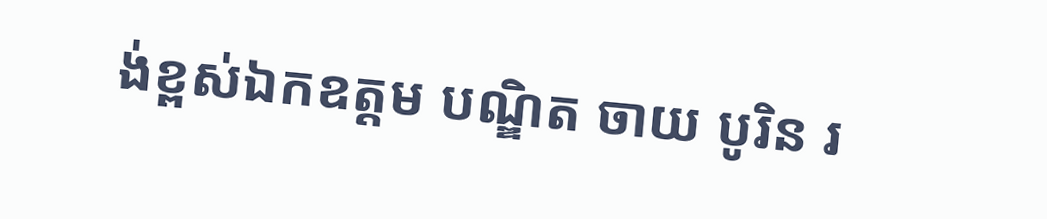ង់ខ្ពស់ឯកឧត្តម បណ្ឌិត ចាយ បូរិន រ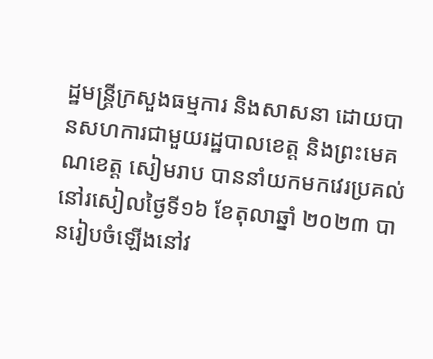ដ្ឋមន្ត្រីក្រសួងធម្មការ និងសាសនា ដោយបានសហការជាមួយរដ្ឋបាលខេត្ត និងព្រះមេគណខេត្ត សៀមរាប បាននាំយកមកវេរប្រគល់នៅរសៀលថ្ងៃទី១៦ ខែតុលាឆ្នាំ ២០២៣ បានរៀបចំឡើងនៅវ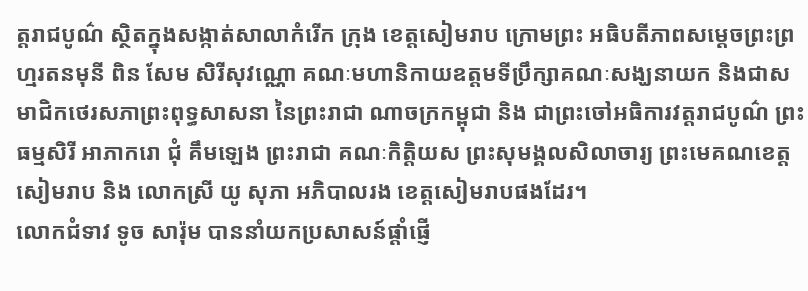ត្តរាជបូណ៌ ស្ថិតក្នុងសង្កាត់សាលាកំរើក ក្រុង ខេត្តសៀមរាប ក្រោមព្រះ អធិបតីភាពសម្ដេចព្រះព្រហ្មរតនមុនី ពិន សែម សិរីសុវណ្ណោ គណៈមហានិកាយឧត្តមទីប្រឹក្សាគណៈសង្ឃនាយក និងជាសមាជិកថេរសភាព្រះពុទ្ធសាសនា នៃព្រះរាជា ណាចក្រកម្ពុជា និង ជាព្រះចៅអធិការវត្តរាជបូណ៌ ព្រះធម្មសិរី អាភាករោ ជុំ គឹមឡេង ព្រះរាជា គណៈកិត្តិយស ព្រះសុមង្គលសិលាចារ្យ ព្រះមេគណខេត្តសៀមរាប និង លោកស្រី យូ សុភា អភិបាលរង ខេត្តសៀមរាបផងដែរ។
លោកជំទាវ ទូច សារ៉ុម បាននាំយកប្រសាសន៍ផ្តាំផ្ញើ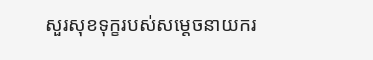សួរសុខទុក្ខរបស់សម្តេចនាយករ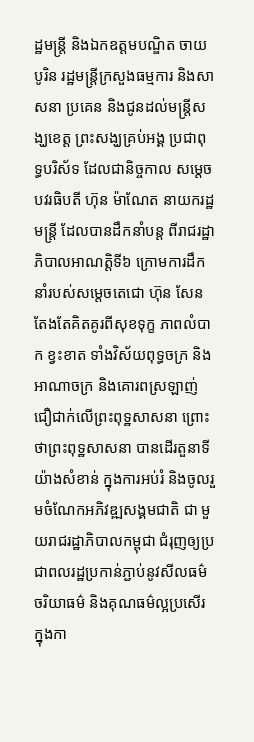ដ្ឋមន្ត្រី និងឯកឧត្តមបណ្ឌិត ចាយ បូរិន រដ្ឋមន្ត្រីក្រសួងធម្មការ និងសាសនា ប្រគេន និងជូនដល់មន្ត្រីសង្ឃខេត្ត ព្រះសង្ឃគ្រប់អង្គ ប្រជាពុទ្ធបរិស័ទ ដែលជានិច្ចកាល សម្តេចបវរធិបតី ហ៊ុន ម៉ាណែត នាយករដ្ឋមន្ត្រី ដែលបានដឹកនាំបន្ត ពីរាជរដ្ឋាភិបាលអាណត្តិទី៦ ក្រោមការដឹកនាំរបស់សម្តេចតេជោ ហ៊ុន សែន តែងតែគិតគូរពីសុខទុក្ខ ភាពលំបាក ខ្វះខាត ទាំងវិស័យពុទ្ធចក្រ និងអាណាចក្រ និងគោរពស្រឡាញ់ជឿជាក់លើព្រះពុទ្ឋសាសនា ព្រោះ ថាព្រះពុទ្ឋសាសនា បានដើរតួនាទីយ៉ាងសំខាន់ ក្នុងការអប់រំ និងចូលរួមចំណែកអភិវឌ្ឍសង្គមជាតិ ជា មួយរាជរដ្ឋាភិបាលកម្ពុជា ជំរុញឲ្យប្រជាពលរដ្ឋប្រកាន់ភ្ជាប់នូវសីលធម៌ ចរិយាធម៌ និងគុណធម៌ល្អប្រសើរក្នុងកា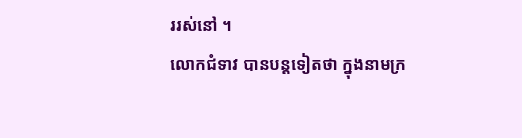ររស់នៅ ។
លោកជំទាវ បានបន្តទៀតថា ក្នុងនាមក្រ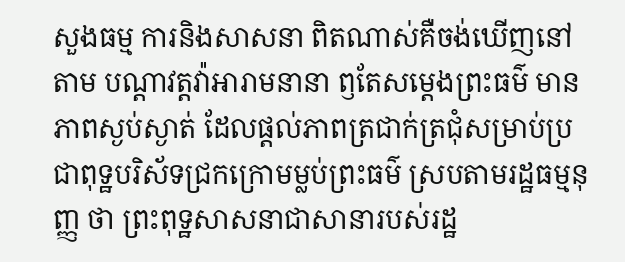សួងធម្ម ការនិងសាសនា ពិតណាស់គឺចង់ឃើញនៅតាម បណ្តាវត្តវ៉ាអារាមនានា ឭតែសម្តេងព្រះធម៌ មានភាពស្ងប់ស្ងាត់ ដែលផ្តល់ភាពត្រជាក់ត្រជុំសម្រាប់ប្រជាពុទ្ឋបរិស័ទជ្រកក្រោមម្លប់ព្រះធម៌ ស្របតាមរដ្ឋធម្មនុញ្ញ ថា ព្រះពុទ្ឋសាសនាជាសានារបស់រដ្ឋ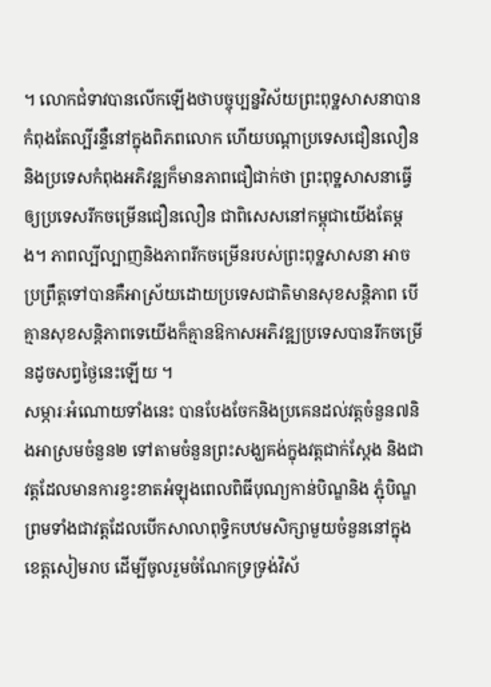។ លោកជំទាវបានលើកឡើងថាបច្ចុប្បន្នវិស័យព្រះពុទ្ឋសាសនាបានកំពុងតែល្បីរន្ទឺនៅក្នុងពិភពលោក ហើយបណ្តាប្រទេសជឿនលឿននិងប្រទេសកំពុងអភិវឌ្ឍក៏មានភាពជឿជាក់ថា ព្រះពុទ្ឋសាសនាធ្វើឲ្យប្រទេសរីកចម្រើនជឿនលឿន ជាពិសេសនៅកម្ពុជាយើងតែម្តង។ ភាពល្បីល្បាញនិងភាពរីកចម្រើនរបស់ព្រះពុទ្ឋសាសនា អាចប្រព្រឹត្តទៅបានគឺអាស្រ័យដោយប្រទេសជាតិមានសុខសន្តិភាព បើគ្មានសុខសន្តិភាពទេយើងក៏គ្មានឱកាសអភិវឌ្ឍប្រទេសបានរីកចម្រើនដូចសព្វថ្ងៃនេះឡើយ ។
សម្ភារៈអំណោយទាំងនេះ បានបែងចែកនិងប្រគេនដល់វត្តចំនួន៧និងអាស្រមចំនួន២ ទៅតាមចំនួនព្រះសង្ឃគង់ក្នុងវត្តជាក់ស្តែង និងជាវត្តដែលមានការខ្វះខាតអំឡុងពេលពិធីបុណ្យកាន់បិណ្ឌនិង ភ្ជុំបិណ្ឌ ព្រមទាំងជាវត្តដែលបើកសាលាពុទ្ធិកបឋមសិក្សាមួយចំនួននៅក្នុងខេត្តសៀមរាប ដើម្បីចូលរួមចំណែកទ្រទ្រង់វិស័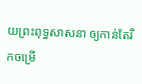យព្រះពុទ្ធសាសនា ឲ្យកាន់តែរីកចម្រើ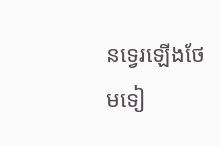នទ្វេរឡើងថែមទៀ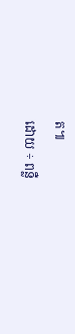ត៕
ដោយ ÷ ពន្លឺ